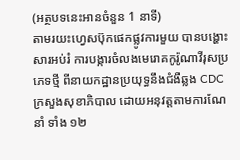(អត្ថបទនេះអានចំនួន 1 នាទី)
តាមរយះហ្វេសប៊ុកផេកផ្លូវការមួយ បានបង្ហោះសារអប់រំ ការបង្ការចំលងមេរោគកូរ៉ូណាវីរុសប្រភេទថ្មី ពីនាយកដ្ឋានប្រយុទ្ធនឹងជំងឺឆ្លង CDC ក្រសួងសុខាភិបាល ដោយអនុវត្តតាមការណែនាំ ទាំង ១២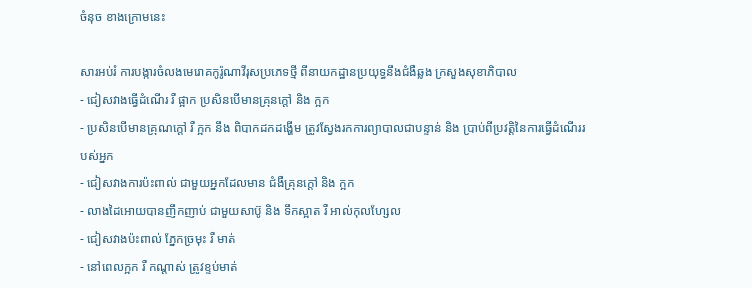ចំនុច ខាងក្រោមនេះ

សារអប់រំ ការបង្ការចំលងមេរោគកូរ៉ូណាវីរុសប្រភេទថ្មី ពីនាយកដ្ឋានប្រយុទ្ធនឹងជំងឺឆ្លង ក្រសួងសុខាភិបាល
- ជៀសវាងធ្វើដំណើរ រឺ ផ្អាក ប្រសិនបើមានគ្រុនក្តៅ និង ក្អក
- ប្រសិនបើមានគ្រុណក្តៅ រឺ ក្អក នឹង ពិបាកដកដង្ហើម ត្រូវស្វែងរកការព្យាបាលជាបន្ទាន់ និង ប្រាប់ពីប្រវត្តិនៃការធ្វើដំណើររបស់អ្នក
- ជៀសវាងការប៉ះពាល់ ជាមួយអ្នកដែលមាន ជំងឺគ្រុនក្តៅ និង ក្អក
- លាងដៃអោយបានញឹកញាប់ ជាមួយសាប៊ូ និង ទឹកស្អាត រឺ អាល់កុលហ្សែល
- ជៀសវាងប៉ះពាល់ ភ្នែកច្រមុះ រឺ មាត់
- នៅពេលក្អក រឺ កណ្តាស់ ត្រូវខ្ទប់មាត់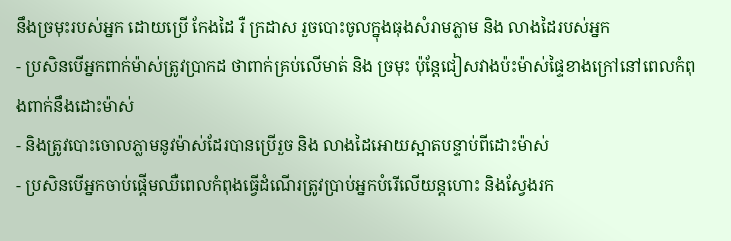នឹងច្រមុះរបស់អ្នក ដោយប្រើ កែងដៃ រឺ ក្រដាស រួចបោះចូលក្នុងធុងសំរាមភ្លាម និង លាងដៃរបស់អ្នក
- ប្រសិនបើអ្នកពាក់ម៉ាស់ត្រូវប្រាកដ ថាពាក់គ្រប់លើមាត់ និង ច្រមុះ ប៉ុន្តែជៀសវាងប៉ះម៉ាស់ផ្ទៃខាងក្រៅនៅពេលកំពុងពាក់នឹងដោះម៉ាស់
- និងត្រូវបោះចោលភ្លាមនូវម៉ាស់ដែរបានប្រើរួច និង លាងដៃអោយស្អាតបន្ទាប់ពីដោះម៉ាស់
- ប្រសិនបើអ្នកចាប់ផ្តើមឈឺពេលកំពុងធ្វើដំណើរត្រូវប្រាប់អ្នកបំរើលើយន្តហោះ និងស្វែងរក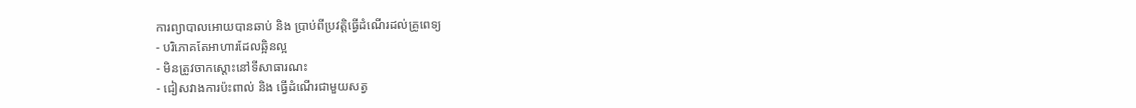ការព្យាបាលអោយបានឆាប់ និង ប្រាប់ពីប្រវត្តិធ្វើដំណើរដល់គ្រូពេទ្យ
- បរិភោគតែអាហារដែលឆ្អិនល្អ
- មិនត្រូវចាកស្តោះនៅទីសាធារណះ
- ជៀសវាងការប៉ះពាល់ និង ធ្វើដំណើរជាមួយសត្វ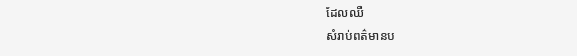ដែលឈឺ
សំរាប់ពត៌មានប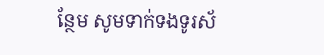ន្ថែម សូមទាក់ទងទូរស័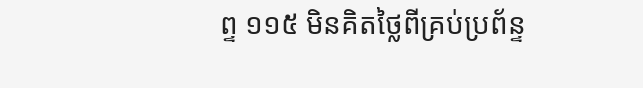ព្ទ ១១៥ មិនគិតថ្លៃពីគ្រប់ប្រព័ន្ទ